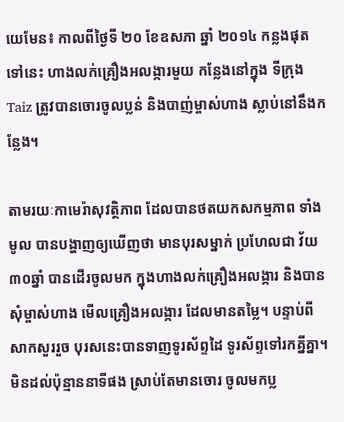យេមែន៖ កាលពីថ្ងៃទី ២០ ខែឧសភា ឆ្នាំ ២០១៤ កន្លងផុតទៅនេះ ហាងលក់គ្រឿងអលង្ការមួយ កន្លែងនៅក្នុង ទីក្រុង Taiz ត្រូវបានចោរចូលប្លន់ និងបាញ់ម្ចាស់ហាង ស្លាប់នៅនឹងកន្លែង។

តាមរយៈកាមេរ៉ាសុវត្ថិភាព ដែលបានថតយកសកម្មភាព ទាំងមូល បានបង្ហាញឲ្យឃើញថា មានបុរសម្នាក់ ប្រហែលជា វ័យ ៣០ឆ្នាំ បានដើរចូលមក ក្នុងហាងលក់គ្រឿងអលង្ការ និងបានសុំម្ចាស់ហាង មើលគ្រឿងអលង្ការ ដែលមានតម្លៃ។ បន្ទាប់ពីសាកសួររួច បុរសនេះបានទាញទូរស័ព្ទដៃ ទូរស័ព្ទទៅរកគ្នីគ្នា។ មិនដល់ប៉ុន្មាននាទីផង ស្រាប់តែមានចោរ ចូលមកប្ល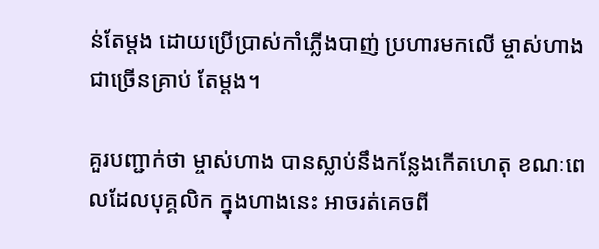ន់តែម្ដង ដោយប្រើប្រាស់កាំភ្លើងបាញ់ ប្រហារមកលើ ម្ចាស់ហាងជាច្រើនគ្រាប់ តែម្ដង។

គួរបញ្ជាក់ថា ម្ចាស់ហាង បានស្លាប់នឹងកន្លែងកើតហេតុ ខណៈពេលដែលបុគ្គលិក ក្នុងហាងនេះ អាចរត់គេចពី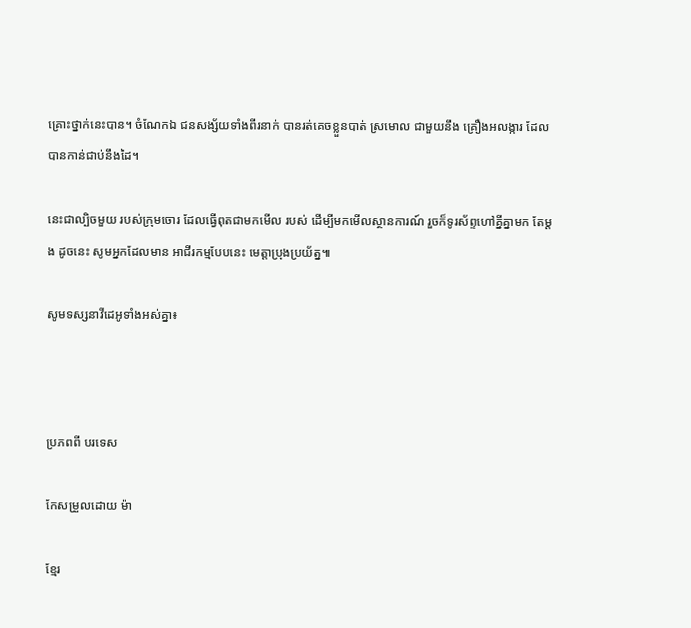គ្រោះថ្នាក់នេះបាន។ ចំណែកឯ ជនសង្ស័យទាំងពីរនាក់ បានរត់គេចខ្លួនបាត់ ស្រមោល ជាមួយនឹង គ្រឿងអលង្ការ ដែលបានកាន់ជាប់នឹងដៃ។

នេះជាល្បិចមួយ របស់ក្រុមចោរ ដែលធ្វើពុតជាមកមើល របស់ ដើម្បីមកមើលស្ថានការណ៍ រួចក៏ទូរស័ព្ទហៅគ្នីគ្នាមក តែម្ដង ដូចនេះ សូមអ្នកដែលមាន អាជីរកម្មបែបនេះ មេត្ដាប្រុងប្រយ័ត្ន៕

សូមទស្សនាវីដេអូទាំងអស់គ្នា៖



ប្រភពពី បរទេស

កែសម្រួលដោយ ម៉ា

ខ្មែរ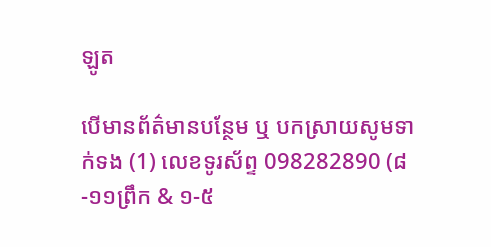ឡូត

បើមានព័ត៌មានបន្ថែម ឬ បកស្រាយសូមទាក់ទង (1) លេខទូរស័ព្ទ 098282890 (៨-១១ព្រឹក & ១-៥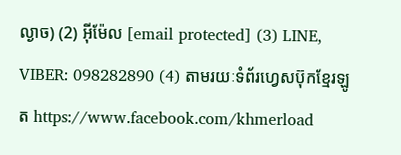ល្ងាច) (2) អ៊ីម៉ែល [email protected] (3) LINE, VIBER: 098282890 (4) តាមរយៈទំព័រហ្វេសប៊ុកខ្មែរឡូត https://www.facebook.com/khmerload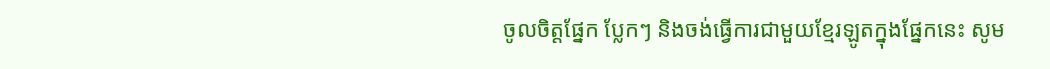ចូលចិត្តផ្នែក ប្លែកៗ និងចង់ធ្វើការជាមួយខ្មែរឡូតក្នុងផ្នែកនេះ សូម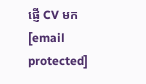ផ្ញើ CV មក [email protected]